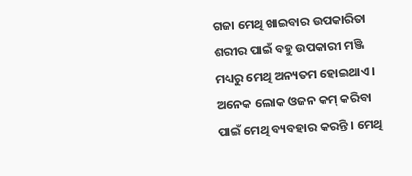ଗଜା ମେଥି ଖାଇବାର ଉପକାରିତା
ଶରୀର ପାଇଁ ବହୁ ଉପକାରୀ ମଞ୍ଜି ମଧ୍ୟରୁ ମେଥି ଅନ୍ୟତମ ହୋଇଥାଏ । ଅନେକ ଲୋକ ଓଜନ କମ୍ କରିବା ପାଇଁ ମେଥି ବ୍ୟବହାର କରନ୍ତି । ମେଥି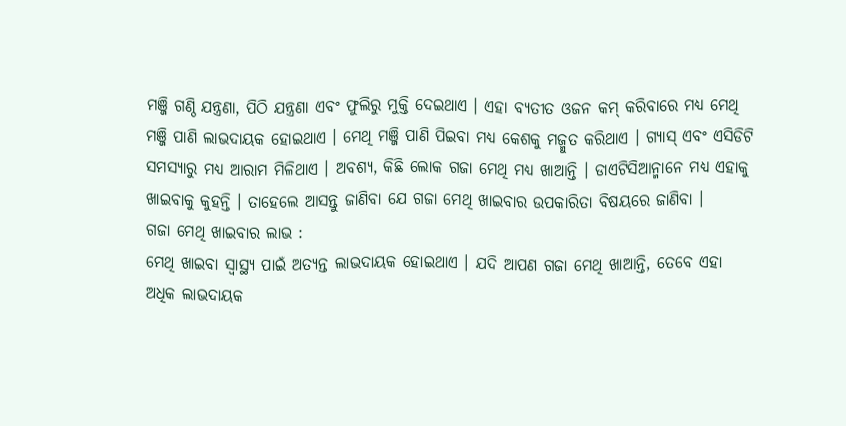ମଞ୍ଜି ଗଣ୍ଠି ଯନ୍ତ୍ରଣା, ପିଠି ଯନ୍ତ୍ରଣା ଏବଂ ଫୁଲିରୁ ମୁକ୍ତି ଦେଇଥାଏ । ଏହା ବ୍ୟତୀତ ଓଜନ କମ୍ କରିବାରେ ମଧ୍ୟ ମେଥି ମଞ୍ଜି ପାଣି ଲାଭଦାୟକ ହୋଇଥାଏ । ମେଥି ମଞ୍ଜି ପାଣି ପିଇବା ମଧ୍ୟ କେଶକୁ ମଜ୍ମୁତ କରିଥାଏ । ଗ୍ୟାସ୍ ଏବଂ ଏସିଡିଟି ସମସ୍ୟାରୁ ମଧ୍ୟ ଆରାମ ମିଳିଥାଏ । ଅବଶ୍ୟ, କିଛି ଲୋକ ଗଜା ମେଥି ମଧ୍ୟ ଖାଆନ୍ତି । ଡାଏଟିସିଆନ୍ମାନେ ମଧ୍ୟ ଏହାକୁ ଖାଇବାକୁ କୁହନ୍ତି । ତାହେଲେ ଆସନ୍ତୁ ଜାଣିବା ଯେ ଗଜା ମେଥି ଖାଇବାର ଉପକାରିତା ବିଷୟରେ ଜାଣିବା ।
ଗଜା ମେଥି ଖାଇବାର ଲାଭ :
ମେଥି ଖାଇବା ସ୍ୱାସ୍ଥ୍ୟ ପାଇଁ ଅତ୍ୟନ୍ତ ଲାଭଦାୟକ ହୋଇଥାଏ । ଯଦି ଆପଣ ଗଜା ମେଥି ଖାଆନ୍ତି, ତେବେ ଏହା ଅଧିକ ଲାଭଦାୟକ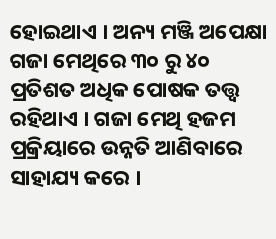ହୋଇଥାଏ । ଅନ୍ୟ ମଞ୍ଜି ଅପେକ୍ଷା ଗଜା ମେଥିରେ ୩୦ ରୁ ୪୦ ପ୍ରତିଶତ ଅଧିକ ପୋଷକ ତତ୍ତ୍ୱ ରହିଥାଏ । ଗଜା ମେଥି ହଜମ ପ୍ରକ୍ରିୟାରେ ଉନ୍ନତି ଆଣିବାରେ ସାହାଯ୍ୟ କରେ ।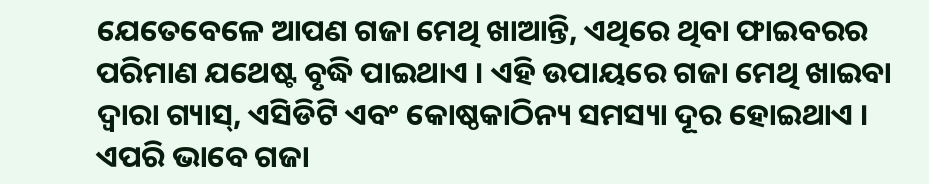ଯେତେବେଳେ ଆପଣ ଗଜା ମେଥି ଖାଆନ୍ତି, ଏଥିରେ ଥିବା ଫାଇବରର ପରିମାଣ ଯଥେଷ୍ଟ ବୃଦ୍ଧି ପାଇଥାଏ । ଏହି ଉପାୟରେ ଗଜା ମେଥି ଖାଇବା ଦ୍ୱାରା ଗ୍ୟାସ୍, ଏସିଡିଟି ଏବଂ କୋଷ୍ଠକାଠିନ୍ୟ ସମସ୍ୟା ଦୂର ହୋଇଥାଏ । ଏପରି ଭାବେ ଗଜା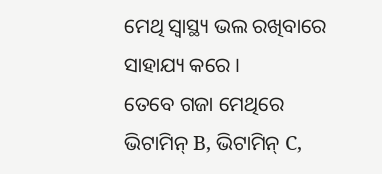ମେଥି ସ୍ୱାସ୍ଥ୍ୟ ଭଲ ରଖିବାରେ ସାହାଯ୍ୟ କରେ ।
ତେବେ ଗଜା ମେଥିରେ ଭିଟାମିନ୍ B, ଭିଟାମିନ୍ C,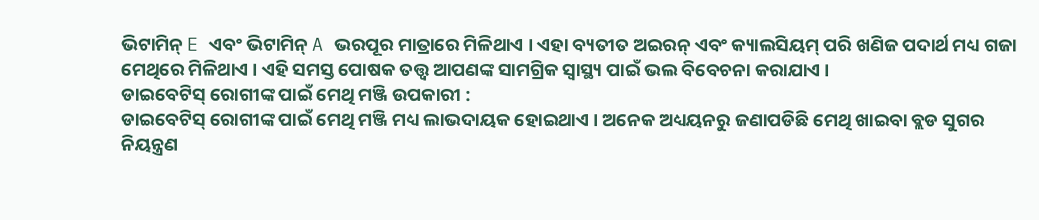ଭିଟାମିନ୍ E ଏବଂ ଭିଟାମିନ୍ A ଭରପୂର ମାତ୍ରାରେ ମିଳିଥାଏ । ଏହା ବ୍ୟତୀତ ଅଇରନ୍ ଏବଂ କ୍ୟାଲସିୟମ୍ ପରି ଖଣିଜ ପଦାର୍ଥ ମଧ୍ୟ ଗଜା ମେଥିରେ ମିଳିଥାଏ । ଏହି ସମସ୍ତ ପୋଷକ ତତ୍ତ୍ୱ ଆପଣଙ୍କ ସାମଗ୍ରିକ ସ୍ୱାସ୍ଥ୍ୟ ପାଇଁ ଭଲ ବିବେଚନା କରାଯାଏ ।
ଡାଇବେଟିସ୍ ରୋଗୀଙ୍କ ପାଇଁ ମେଥି ମଞ୍ଜି ଉପକାରୀ :
ଡାଇବେଟିସ୍ ରୋଗୀଙ୍କ ପାଇଁ ମେଥି ମଞ୍ଜି ମଧ୍ୟ ଲାଭଦାୟକ ହୋଇଥାଏ । ଅନେକ ଅଧ୍ୟୟନରୁ ଜଣାପଡିଛି ମେଥି ଖାଇବା ବ୍ଲଡ ସୁଗର ନିୟନ୍ତ୍ରଣ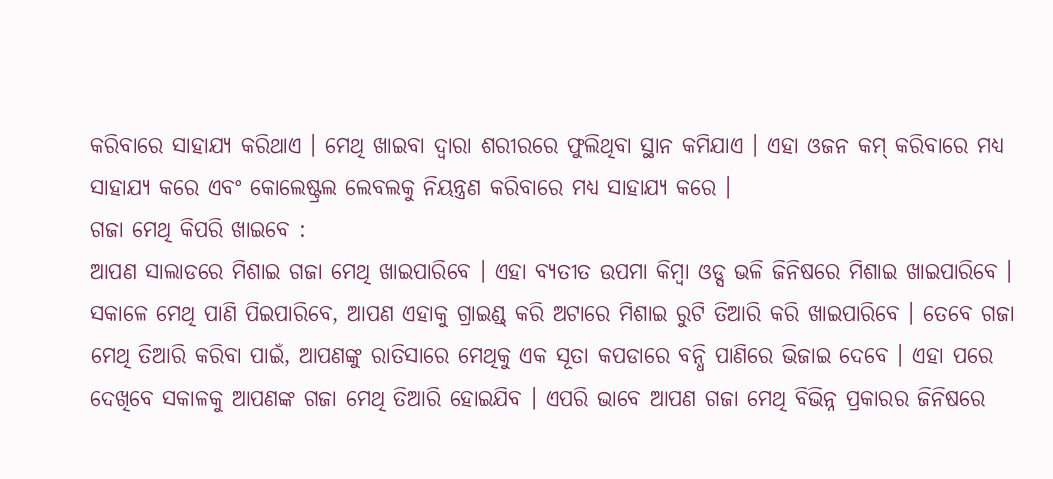କରିବାରେ ସାହାଯ୍ୟ କରିଥାଏ । ମେଥି ଖାଇବା ଦ୍ୱାରା ଶରୀରରେ ଫୁଲିଥିବା ସ୍ଥାନ କମିଯାଏ । ଏହା ଓଜନ କମ୍ କରିବାରେ ମଧ୍ୟ ସାହାଯ୍ୟ କରେ ଏବଂ କୋଲେଷ୍ଟ୍ରଲ ଲେବଲକୁ ନିୟନ୍ତ୍ରଣ କରିବାରେ ମଧ୍ୟ ସାହାଯ୍ୟ କରେ ।
ଗଜା ମେଥି କିପରି ଖାଇବେ :
ଆପଣ ସାଲାଡରେ ମିଶାଇ ଗଜା ମେଥି ଖାଇପାରିବେ । ଏହା ବ୍ୟତୀତ ଉପମା କିମ୍ବା ଓଡ୍ସ ଭଳି ଜିନିଷରେ ମିଶାଇ ଖାଇପାରିବେ । ସକାଳେ ମେଥି ପାଣି ପିଇପାରିବେ, ଆପଣ ଏହାକୁ ଗ୍ରାଇଣ୍ଡ୍ କରି ଅଟାରେ ମିଶାଇ ରୁଟି ତିଆରି କରି ଖାଇପାରିବେ । ତେବେ ଗଜା ମେଥି ତିଆରି କରିବା ପାଇଁ, ଆପଣଙ୍କୁ ରାତିସାରେ ମେଥିକୁ ଏକ ସୂତା କପଡାରେ ବନ୍ଧି ପାଣିରେ ଭିଜାଇ ଦେବେ । ଏହା ପରେ ଦେଖିବେ ସକାଳକୁ ଆପଣଙ୍କ ଗଜା ମେଥି ତିଆରି ହୋଇଯିବ । ଏପରି ଭାବେ ଆପଣ ଗଜା ମେଥି ବିଭିନ୍ନ ପ୍ରକାରର ଜିନିଷରେ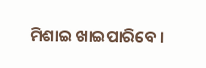ମିଶାଇ ଖାଇପାରିବେ ।